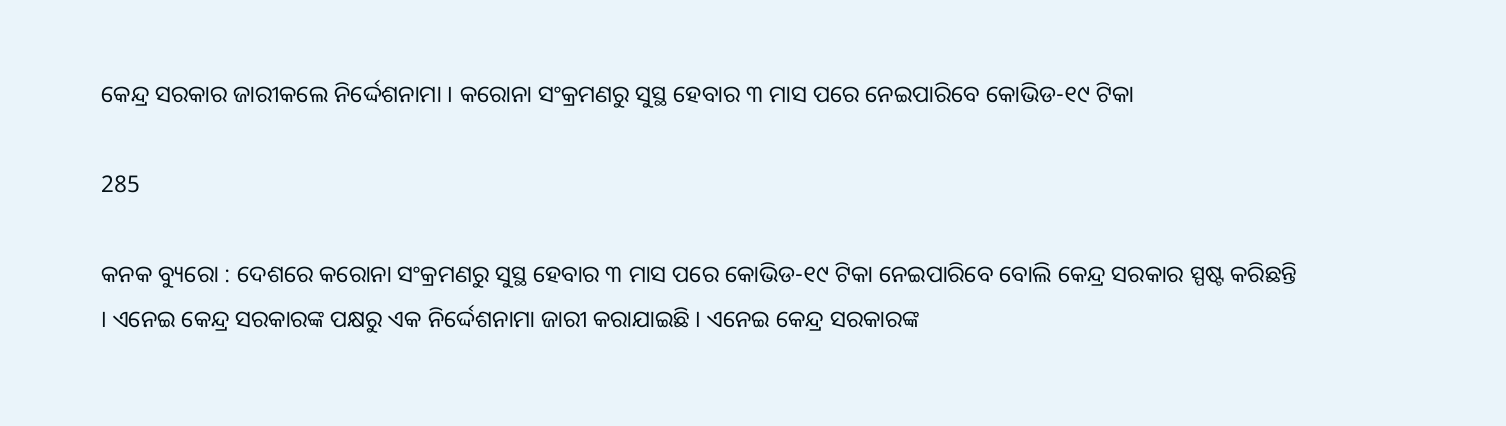କେନ୍ଦ୍ର ସରକାର ଜାରୀକଲେ ନିର୍ଦ୍ଦେଶନାମା । କରୋନା ସଂକ୍ରମଣରୁ ସୁସ୍ଥ ହେବାର ୩ ମାସ ପରେ ନେଇପାରିବେ କୋଭିଡ-୧୯ ଟିକା

285

କନକ ବ୍ୟୁରୋ : ଦେଶରେ କରୋନା ସଂକ୍ରମଣରୁ ସୁସ୍ଥ ହେବାର ୩ ମାସ ପରେ କୋଭିଡ-୧୯ ଟିକା ନେଇପାରିବେ ବୋଲି କେନ୍ଦ୍ର ସରକାର ସ୍ପଷ୍ଟ କରିଛନ୍ତି । ଏନେଇ କେନ୍ଦ୍ର ସରକାରଙ୍କ ପକ୍ଷରୁ ଏକ ନିର୍ଦ୍ଦେଶନାମା ଜାରୀ କରାଯାଇଛି । ଏନେଇ କେନ୍ଦ୍ର ସରକାରଙ୍କ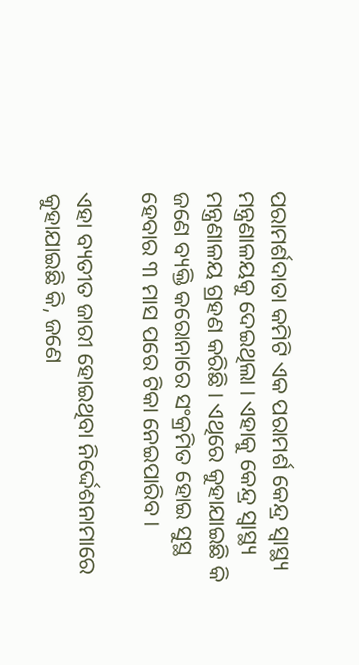ପରାମର୍ଶଦାତା କମିଟି ଏକ ପରାମର୍ଶ କେନ୍ଦ୍ର ସ୍ୱାସ୍ଥ୍ୟ ମନ୍ତ୍ରଣାଳୟକୁ ଦେଇଥିଲା । ଏହାକୁ କେନ୍ଦ୍ର ସ୍ୱାସ୍ଥ୍ୟ ମନ୍ତ୍ରଣାଳୟ ଗ୍ରହଣ କରିଛି । ଏଥିରେ କୁହାଯାଇଛି କି ଜଣେ ବ୍ୟକ୍ତି କରୋନାରେ ସଂକ୍ରମିତ ହୋଇ ସୁସ୍ଥ ହେବାର ୩ ମାସ ପରେ ଟିକା ନେଇପାରିବ ।

ଏହା ବ୍ୟତୀତ ଜାରୀ ହୋଇଥିବା ନିର୍ଦ୍ଦେଶନାମାରେ କୁହାଯାଇଛି କି, ଜଣେ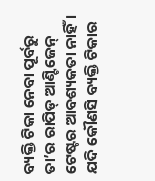ବ୍ୟକ୍ତି ଟିକା ନେବା ପୂର୍ବରୁ ତା’ର ରାପିଡ୍ ଆଣ୍ଟିଜେନ୍ ଟେଷ୍ଟର ଆବଶ୍ୟକତା ନାହିଁ । ଯଦି କୌଣସି ବ୍ୟକ୍ତି ଟିକାର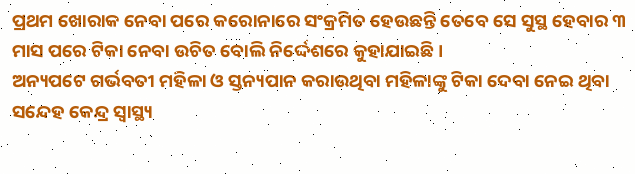ପ୍ରଥମ ଖୋରାକ ନେବା ପରେ କରୋନାରେ ସଂକ୍ରମିତ ହେଉଛନ୍ତି ତେବେ ସେ ସୁସ୍ଥ ହେବାର ୩ ମାସ ପରେ ଟିକା ନେବା ଉଚିତ ବୋଲି ନିର୍ଦ୍ଦେଶରେ କୁହାଯାଇଛି ।
ଅନ୍ୟପଟେ ଗର୍ଭବତୀ ମହିଳା ଓ ସ୍ତନ୍ୟପାନ କରାଉଥିବା ମହିଳାଙ୍କୁ ଟିକା ଦେବା ନେଇ ଥିବା ସନ୍ଦେହ କେନ୍ଦ୍ର ସ୍ୱାସ୍ଥ୍ୟ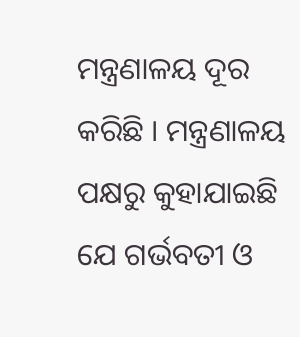ମନ୍ତ୍ରଣାଳୟ ଦୂର କରିଛି । ମନ୍ତ୍ରଣାଳୟ ପକ୍ଷରୁ କୁହାଯାଇଛି ଯେ ଗର୍ଭବତୀ ଓ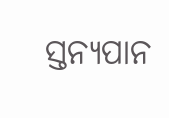ସ୍ତନ୍ୟପାନ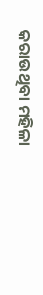କରାଉଥିବା ମହିଳା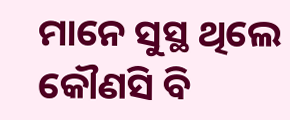ମାନେ ସୁସ୍ଥ ଥିଲେ କୌଣସି ବି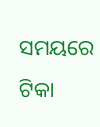ସମୟରେ ଟିକା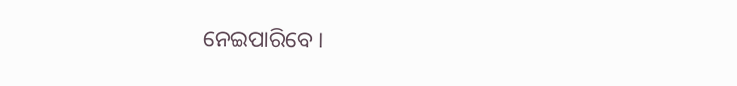ନେଇପାରିବେ ।